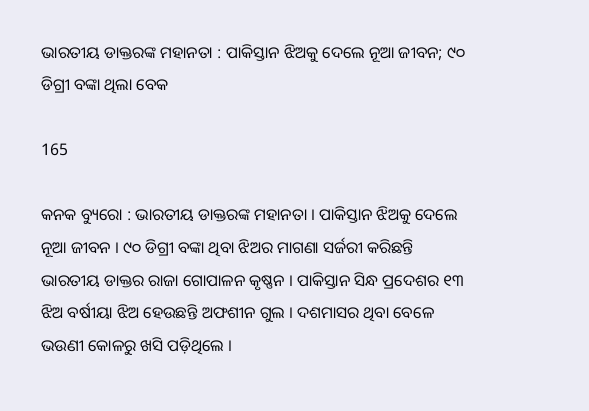ଭାରତୀୟ ଡାକ୍ତରଙ୍କ ମହାନତା : ପାକିସ୍ତାନ ଝିଅକୁ ଦେଲେ ନୂଆ ଜୀବନ; ୯୦ ଡିଗ୍ରୀ ବଙ୍କା ଥିଲା ବେକ

165

କନକ ବ୍ୟୁରୋ : ଭାରତୀୟ ଡାକ୍ତରଙ୍କ ମହାନତା । ପାକିସ୍ତାନ ଝିଅକୁ ଦେଲେ ନୂଆ ଜୀବନ । ୯୦ ଡିଗ୍ରୀ ବଙ୍କା ଥିବା ଝିଅର ମାଗଣା ସର୍ଜରୀ କରିଛନ୍ତି ଭାରତୀୟ ଡାକ୍ତର ରାଜା ଗୋପାଳନ କୃଷ୍ଣନ । ପାକିସ୍ତାନ ସିନ୍ଧ ପ୍ରଦେଶର ୧୩ ଝିଅ ବର୍ଷୀୟା ଝିଅ ହେଉଛନ୍ତି ଅଫଶୀନ ଗୁଲ । ଦଶମାସର ଥିବା ବେଳେ ଭଉଣୀ କୋଳରୁ ଖସି ପଡ଼ିଥିଲେ ।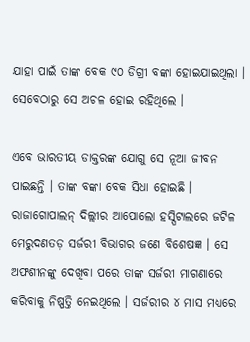ଯାହା ପାଇଁ ତାଙ୍କ ବେକ ୯୦ ଡିଗ୍ରୀ ବଙ୍କା ହୋଇଯାଇଥିଲା । ସେବେଠାରୁ ସେ ଅଚଳ ହୋଇ ରହିଥିଲେ ।

ଏବେ ଭାରତୀୟ ଡାକ୍ତରଙ୍କ ଯୋଗୁ ସେ ନୂଆ ଜୀବନ ପାଇଛନ୍ତି । ତାଙ୍କ ବଙ୍କା ବେକ ସିଧା ହୋଇଛି । ରାଜାଗୋପାଲନ୍ ଦିଲ୍ଲୀର ଆପୋଲୋ ହସ୍ପିଟାଲରେ ଜଟିଳ ମେରୁଦଣତଡ଼ ସର୍ଜରୀ ବିଭାଗର ଜଣେ ବିଶେଷଜ୍ଞ । ସେ ଅଫଶୀନଙ୍କୁ ଦେଖିବା ପରେ ତାଙ୍କ ସର୍ଜରୀ ମାଗଣାରେ କରିବାକୁ ନିଷ୍ପତ୍ତି ନେଇଥିଲେ । ସର୍ଜରୀର ୪ ମାସ ମଧ୍ୟରେ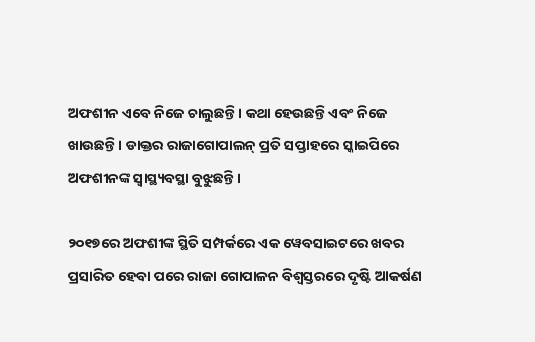ଅଫଶୀନ ଏବେ ନିଜେ ଚାଲୁଛନ୍ତି । କଥା ହେଉଛନ୍ତି ଏବଂ ନିଜେ ଖାଉଛନ୍ତି । ଡାକ୍ତର ରାଜାଗୋପାଲନ୍ ପ୍ରତି ସପ୍ତାହରେ ସ୍କାଇପିରେ ଅଫଶୀନଙ୍କ ସ୍ୱାସ୍ଥ୍ୟବସ୍ଥା ବୁଝୁଛନ୍ତି ।

୨୦୧୭ରେ ଅଫଶୀଙ୍କ ସ୍ଥିତି ସମ୍ପର୍କରେ ଏକ ୱେବସାଇଟରେ ଖବର ପ୍ରସାରିତ ହେବା ପରେ ରାଜା ଗୋପାଳନ ବିଶ୍ୱସ୍ତରରେ ଦୃଷ୍ଟି ଆକର୍ଷଣ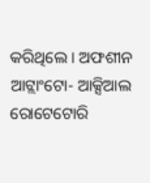କରିଥିଲେ । ଅଫଶୀନ ଆଟ୍ଲାଂଟୋ- ଆକ୍ସିଆଲ ରୋଟେଟୋରି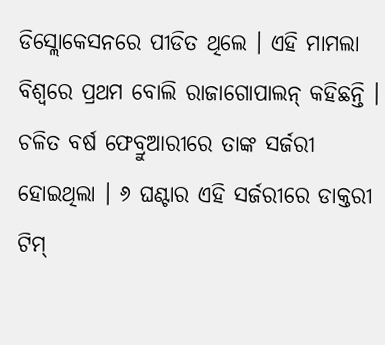ଡିସ୍ଲୋକେସନରେ ପୀଡିତ ଥିଲେ । ଏହି ମାମଲା ବିଶ୍ୱରେ ପ୍ରଥମ ବୋଲି ରାଜାଗୋପାଲନ୍ କହିଛନ୍ତି । ଚଳିତ ବର୍ଷ ଫେବ୍ରୁଆରୀରେ ତାଙ୍କ ସର୍ଜରୀ ହୋଇଥିଲା । ୬ ଘଣ୍ଟାର ଏହି ସର୍ଜରୀରେ ଡାକ୍ତରୀ ଟିମ୍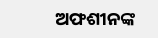ଅଫଶୀନଙ୍କ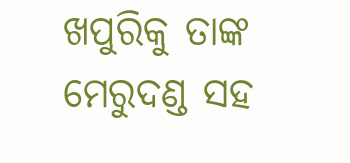ଖପୁରିକୁ ତାଙ୍କ ମେରୁଦଣ୍ଡ ସହ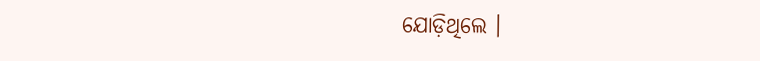ଯୋଡ଼ିଥିଲେ ।